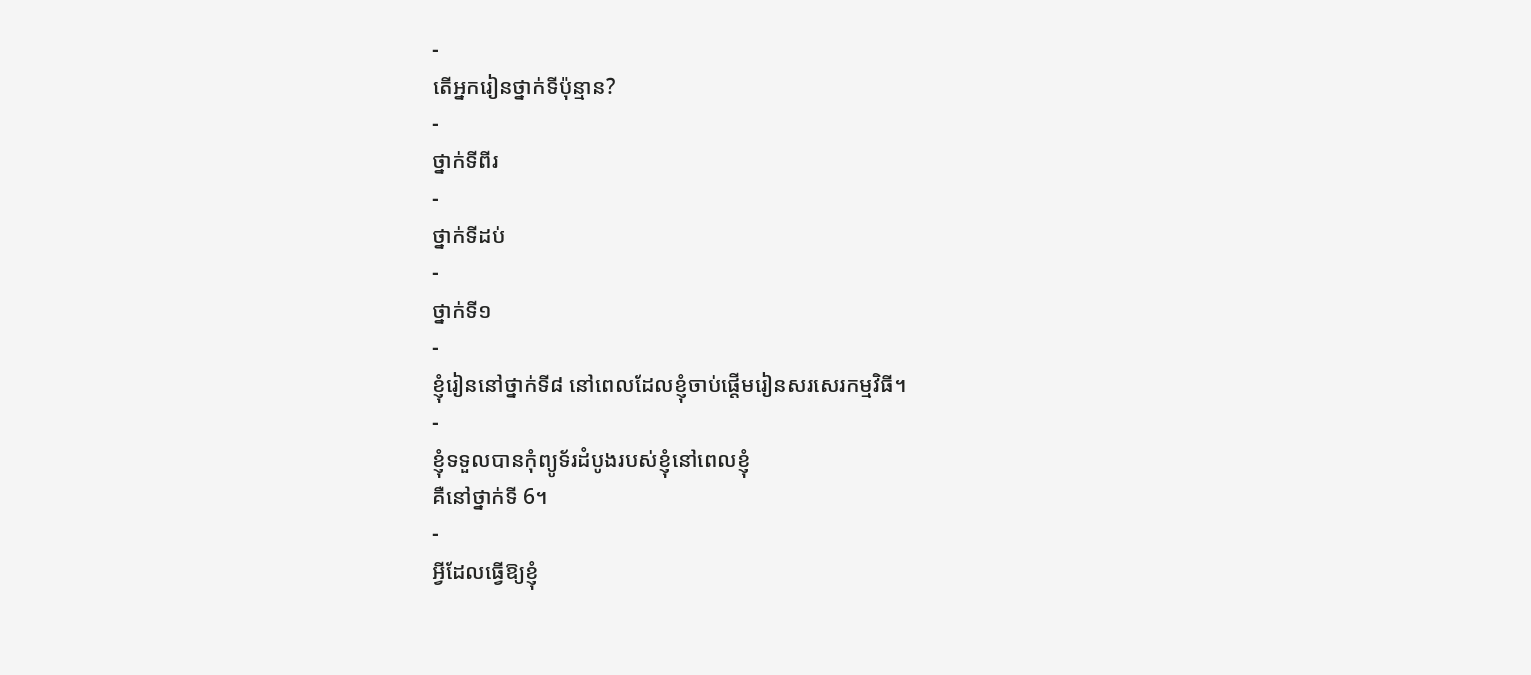-
តើអ្នករៀនថ្នាក់ទីប៉ុន្មាន?
-
ថ្នាក់ទីពីរ
-
ថ្នាក់ទីដប់
-
ថ្នាក់ទី១
-
ខ្ញុំរៀននៅថ្នាក់ទី៨ នៅពេលដែលខ្ញុំចាប់ផ្តើមរៀនសរសេរកម្មវិធី។
-
ខ្ញុំទទួលបានកុំព្យូទ័រដំបូងរបស់ខ្ញុំនៅពេលខ្ញុំ
គឺនៅថ្នាក់ទី 6។
-
អ្វីដែលធ្វើឱ្យខ្ញុំ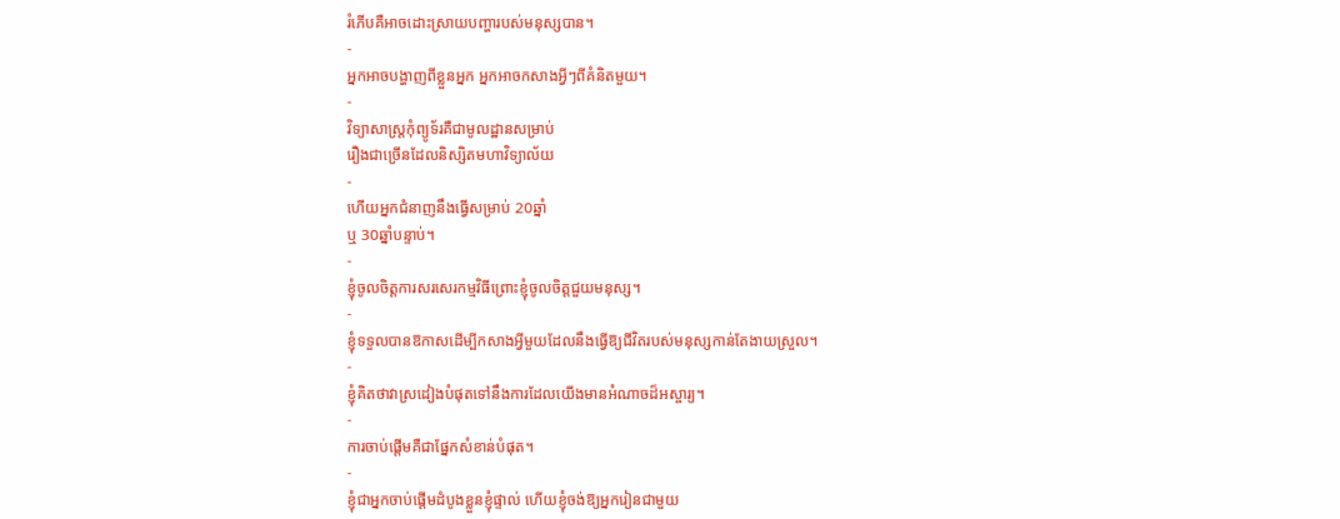រំភើបគឺអាចដោះស្រាយបញ្ហារបស់មនុស្សបាន។
-
អ្នកអាចបង្ហាញពីខ្លួនអ្នក អ្នកអាចកសាងអ្វីៗពីគំនិតមួយ។
-
វិទ្យាសាស្ត្រកុំព្យូទ័រគឺជាមូលដ្ឋានសម្រាប់
រឿងជាច្រើនដែលនិស្សិតមហាវិទ្យាល័យ
-
ហើយអ្នកជំនាញនឹងធ្វើសម្រាប់ 20ឆ្នាំ
ឬ 30ឆ្នាំបន្ទាប់។
-
ខ្ញុំចូលចិត្តការសរសេរកម្មវិធីព្រោះខ្ញុំចូលចិត្តជួយមនុស្ស។
-
ខ្ញុំទទួលបានឱកាសដើម្បីកសាងអ្វីមួយដែលនឹងធ្វើឱ្យជីវិតរបស់មនុស្សកាន់តែងាយស្រួល។
-
ខ្ញុំគិតថាវាស្រដៀងបំផុតទៅនឹងការដែលយើងមានអំណាចដ៏អស្ចារ្យ។
-
ការចាប់ផ្តើមគឺជាផ្នែកសំខាន់បំផុត។
-
ខ្ញុំជាអ្នកចាប់ផ្តើមដំបូងខ្លួនខ្ញុំផ្ទាល់ ហើយខ្ញុំចង់ឱ្យអ្នករៀនជាមួយ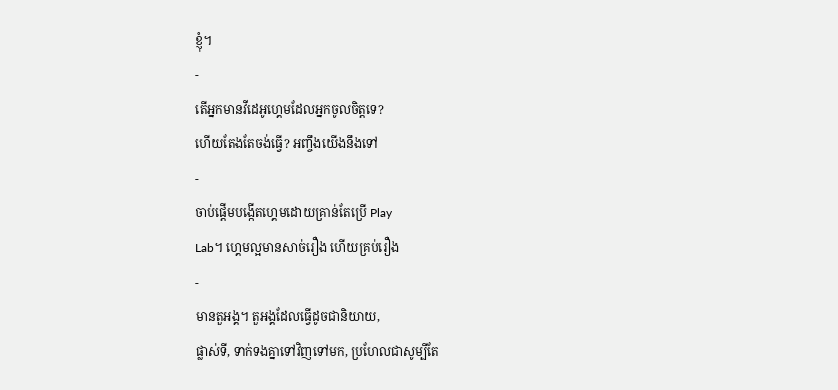ខ្ញុំ។
-
តើអ្នកមានវីដេអូហ្គេមដែលអ្នកចូលចិត្តទេ?
ហើយតែងតែចង់ធ្វើ? អញ្ចឹងយើងនឹងទៅ
-
ចាប់ផ្តើមបង្កើតហ្គេមដោយគ្រាន់តែប្រើ Play
Lab។ ហ្គេមល្អមានសាច់រឿង ហើយគ្រប់រឿង
-
មានតួអង្គ។ តួអង្គដែលធ្វើដូចជានិយាយ,
ផ្លាស់ទី, ទាក់ទងគ្នាទៅវិញទៅមក, ប្រហែលជាសូម្បីតែ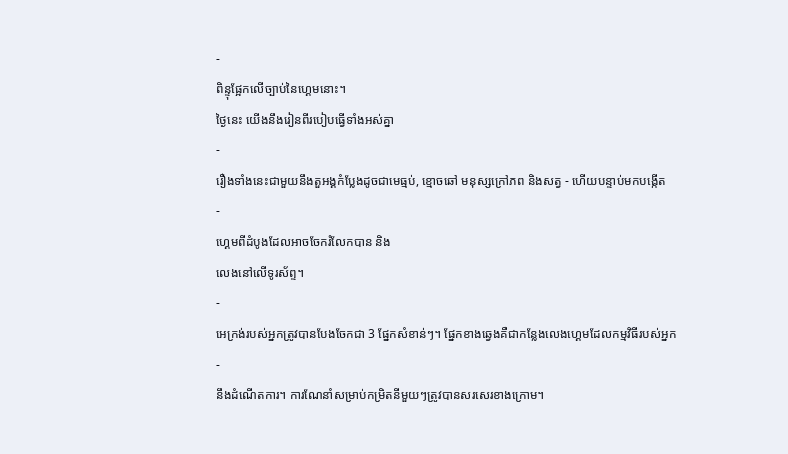-
ពិន្ទុផ្អែកលើច្បាប់នៃហ្គេមនោះ។
ថ្ងៃនេះ យើងនឹងរៀនពីរបៀបធ្វើទាំងអស់គ្នា
-
រឿងទាំងនេះជាមួយនឹងតួអង្គកំប្លែងដូចជាមេធ្មប់, ខ្មោចឆៅ មនុស្សក្រៅភព និងសត្វ - ហើយបន្ទាប់មកបង្កើត
-
ហ្គេមពីដំបូងដែលអាចចែករំលែកបាន និង
លេងនៅលើទូរស័ព្ទ។
-
អេក្រង់របស់អ្នកត្រូវបានបែងចែកជា 3 ផ្នែកសំខាន់ៗ។ ផ្នែកខាងឆ្វេងគឺជាកន្លែងលេងហ្គេមដែលកម្មវិធីរបស់អ្នក
-
នឹងដំណើតការ។ ការណែនាំសម្រាប់កម្រិតនីមួយៗត្រូវបានសរសេរខាងក្រោម។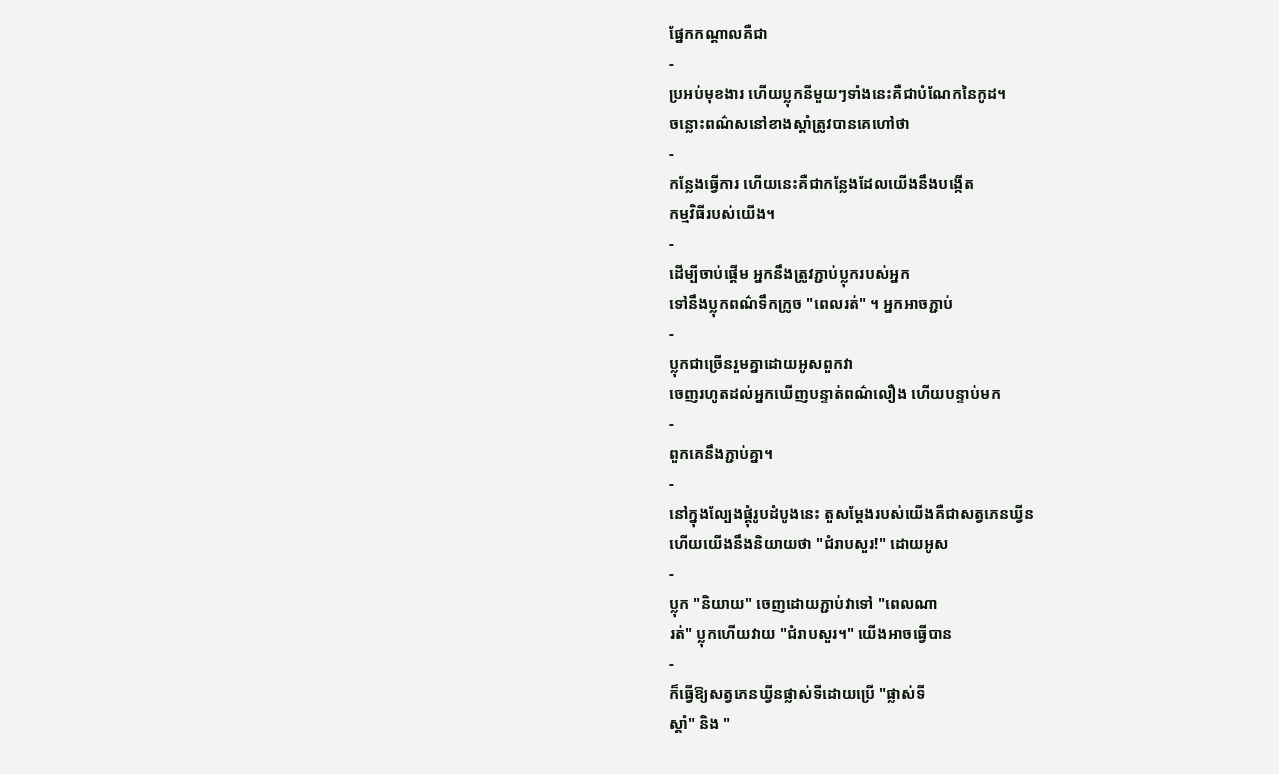ផ្នែកកណ្តាលគឺជា
-
ប្រអប់មុខងារ ហើយប្លុកនីមួយៗទាំងនេះគឺជាបំណែកនៃកូដ។
ចន្លោះពណ៌សនៅខាងស្តាំត្រូវបានគេហៅថា
-
កន្លែងធ្វើការ ហើយនេះគឺជាកន្លែងដែលយើងនឹងបង្កើត
កម្មវិធីរបស់យើង។
-
ដើម្បីចាប់ផ្តើម អ្នកនឹងត្រូវភ្ជាប់ប្លុករបស់អ្នក
ទៅនឹងប្លុកពណ៌ទឹកក្រូច "ពេលរត់" ។ អ្នកអាចភ្ជាប់
-
ប្លុកជាច្រើនរួមគ្នាដោយអូសពួកវា
ចេញរហូតដល់អ្នកឃើញបន្ទាត់ពណ៌លឿង ហើយបន្ទាប់មក
-
ពួកគេនឹងភ្ជាប់គ្នា។
-
នៅក្នុងល្បែងផ្គុំរូបដំបូងនេះ តួសម្តែងរបស់យើងគឺជាសត្វភេនឃ្វីន
ហើយយើងនឹងនិយាយថា "ជំរាបសួរ!" ដោយអូស
-
ប្លុក "និយាយ" ចេញដោយភ្ជាប់វាទៅ "ពេលណា
រត់" ប្លុកហើយវាយ "ជំរាបសួរ។" យើងអាចធ្វើបាន
-
ក៏ធ្វើឱ្យសត្វភេនឃ្វីនផ្លាស់ទីដោយប្រើ "ផ្លាស់ទី
ស្តាំ" និង "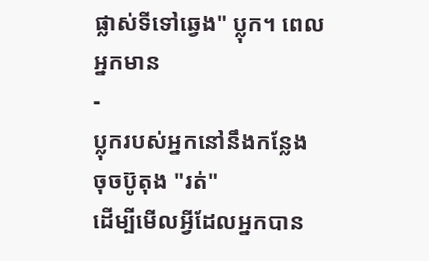ផ្លាស់ទីទៅឆ្វេង" ប្លុក។ ពេលអ្នកមាន
-
ប្លុករបស់អ្នកនៅនឹងកន្លែង ចុចប៊ូតុង "រត់"
ដើម្បីមើលអ្វីដែលអ្នកបាន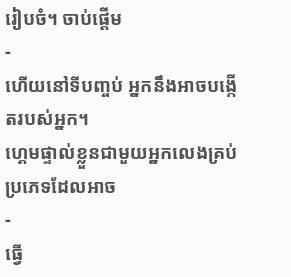រៀបចំ។ ចាប់ផ្តើម
-
ហើយនៅទីបញ្ចប់ អ្នកនឹងអាចបង្កើតរបស់អ្នក។
ហ្គេមផ្ទាល់ខ្លួនជាមួយអ្នកលេងគ្រប់ប្រភេទដែលអាច
-
ធ្វើ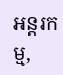អន្តរកម្ម,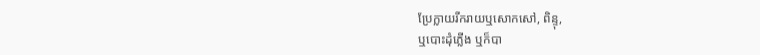ប្រែក្លាយរីករាយឬសោកសៅ, ពិន្ទុ,
ឬបោះដុំភ្លើង ឬក៏បា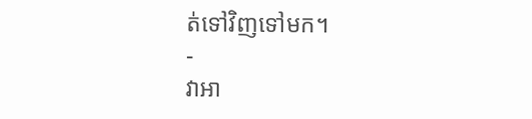ត់ទៅវិញទៅមក។
-
វាអា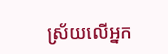ស្រ័យលើអ្នក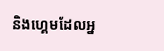និងហ្គេមដែលអ្ន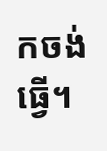កចង់ធ្វើ។